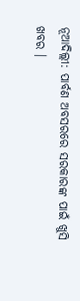ନୂଆଦିଲ୍ଲୀ: ପାର୍ବଣ ଅବସରରେ ସରକାରଙ୍କ ପାଇଁ ଖୁସି ଖବର ।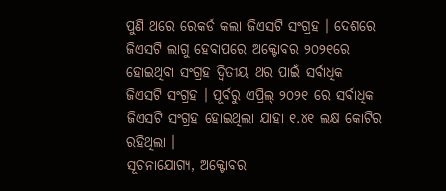ପୁଣି ଥରେ ରେକର୍ଡ କଲା ଜିଏସଟି ସଂଗ୍ରହ । ଦେଶରେ ଜିଏସଟି ଲାଗୁ ହେବାପରେ ଅକ୍ଟୋବର ୨୦୨୧ରେ ହୋଇଥିବା ସଂଗ୍ରହ ଦ୍ୱିତୀୟ ଥର ପାଇଁ ସର୍ବାଧିକ ଜିଏସଟି ସଂଗ୍ରହ । ପୂର୍ବରୁ ଏପ୍ରିଲ୍ ୨୦୨୧ ରେ ସର୍ବାଧିକ ଜିଏସଟି ସଂଗ୍ରହ ହୋଇଥିଲା ଯାହା ୧.୪୧ ଲକ୍ଷ କୋଟିର ରହିଥିଲା ।
ସୂଚନାଯୋଗ୍ୟ, ଅକ୍ଟୋବର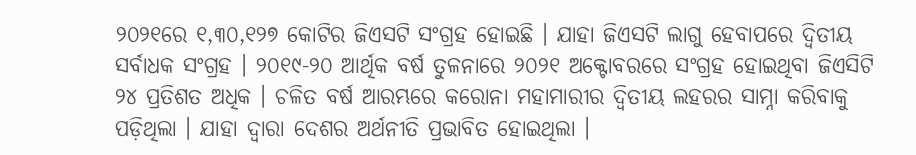୨୦୨୧ରେ ୧,୩୦,୧୨୭ କୋଟିର ଜିଏସଟି ସଂଗ୍ରହ ହୋଇଛି । ଯାହା ଜିଏସଟି ଲାଗୁ ହେବାପରେ ଦ୍ୱିତୀୟ ସର୍ବାଧକ ସଂଗ୍ରହ । ୨୦୧୯-୨୦ ଆର୍ଥିକ ବର୍ଷ ତୁଳନାରେ ୨୦୨୧ ଅକ୍ଟୋବରରେ ସଂଗ୍ରହ ହୋଇଥିବା ଜିଏସିଟି ୨୪ ପ୍ରତିଶତ ଅଧିକ । ଚଳିତ ବର୍ଷ ଆରମ୍ଭରେ କରୋନା ମହାମାରୀର ଦ୍ୱିତୀୟ ଲହରର ସାମ୍ନା କରିବାକୁ ପଡ଼ିଥିଲା । ଯାହା ଦ୍ୱାରା ଦେଶର ଅର୍ଥନୀତି ପ୍ରଭାବିତ ହୋଇଥିଲା ।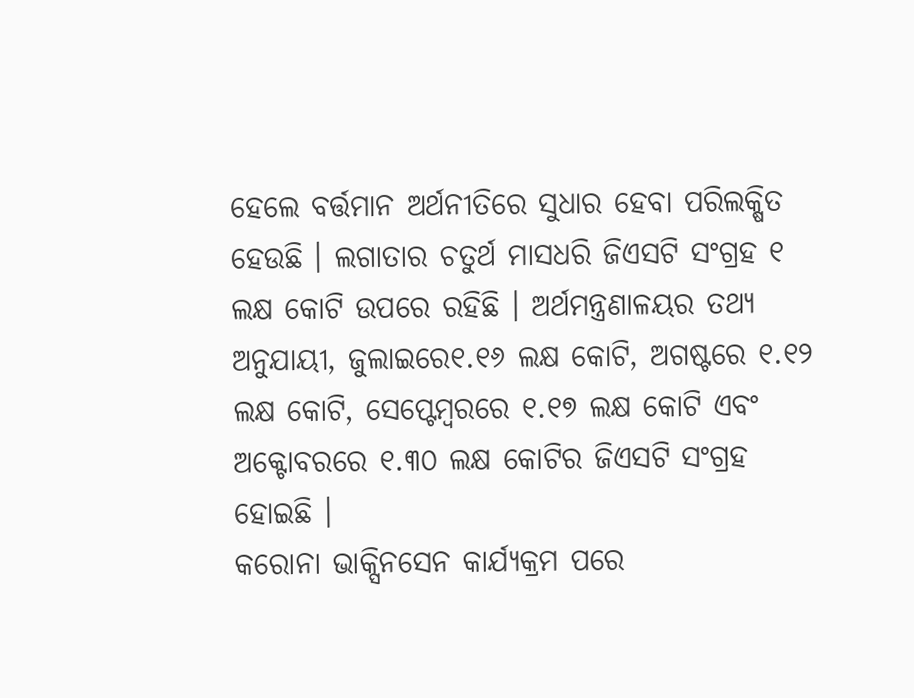ହେଲେ ବର୍ତ୍ତମାନ ଅର୍ଥନୀତିରେ ସୁଧାର ହେବା ପରିଲକ୍ଷିତ ହେଉଛି । ଲଗାତାର ଚତୁର୍ଥ ମାସଧରି ଜିଏସଟି ସଂଗ୍ରହ ୧ ଲକ୍ଷ କୋଟି ଉପରେ ରହିଛି । ଅର୍ଥମନ୍ତ୍ରଣାଳୟର ତଥ୍ୟ ଅନୁଯାୟୀ, ଜୁଲାଇରେ୧.୧୬ ଲକ୍ଷ କୋଟି, ଅଗଷ୍ଟରେ ୧.୧୨ ଲକ୍ଷ କୋଟି, ସେପ୍ଟେମ୍ବରରେ ୧.୧୭ ଲକ୍ଷ କୋଟି ଏବଂ ଅକ୍ଟୋବରରେ ୧.୩୦ ଲକ୍ଷ କୋଟିର ଜିଏସଟି ସଂଗ୍ରହ ହୋଇଛି ।
କରୋନା ଭାକ୍ସିନସେନ କାର୍ଯ୍ୟକ୍ରମ ପରେ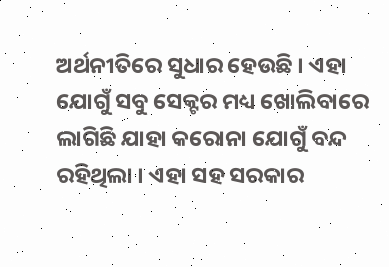ଅର୍ଥନୀତିରେ ସୁଧାର ହେଉଛି । ଏହା ଯୋଗୁଁ ସବୁ ସେକ୍ଟର ମଧ୍ୟ ଖୋଲିବାରେ ଲାଗିଛି ଯାହା କରୋନା ଯୋଗୁଁ ବନ୍ଦ ରହିଥିଲା । ଏହା ସହ ସରକାର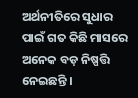ଅର୍ଥନୀତିରେ ସୁଧାର ପାଇଁ ଗତ କିଛି ମାସରେ ଅନେକ ବଡ଼ ନିଷ୍ପତ୍ତି ନେଇଛନ୍ତି ।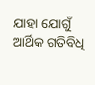ଯାହା ଯୋଗୁଁ ଆର୍ଥିକ ଗତିବିଧି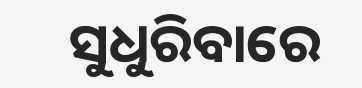ସୁଧୁରିବାରେ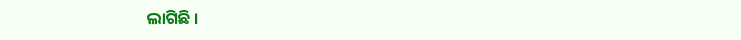ଲାଗିଛି ।